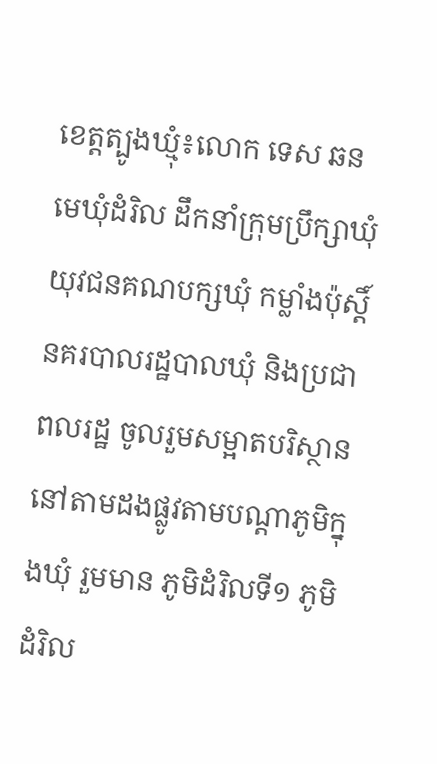ខេត្តត្បូងឃ្មុំ៖លោក ទេស ឆន មេឃុំដំរិល ដឹកនាំក្រុមប្រឹក្សាឃុំ យុវជនគណបក្សឃុំ កម្លាំងប៉ុស្ដិ៍នគរបាលរដ្ឋបាលឃុំ និងប្រជាពលរដ្ឋ ចូលរួមសម្អាតបរិស្ថាននៅតាមដងផ្លូវតាមបណ្ដាភូមិក្នុងឃុំ រួមមាន ភូមិដំរិលទី១ ភូមិដំរិល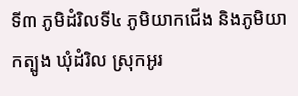ទី៣ ភូមិដំរិលទី៤ ភូមិយាកជើង និងភូមិយាកត្បូង ឃុំដំរិល ស្រុកអូរ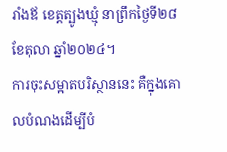រាំងឪ ខេត្តត្បូងឃ្មុំ នាព្រឹកថ្ងៃទី២៨ ខែតុលា ឆ្នាំ២០២៤។
ការចុះសម្អាតបរិស្ថាននេះ គឺក្នុងគោលបំណងដើម្បីបំ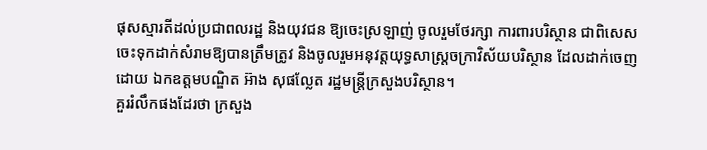ផុសស្មារតីដល់ប្រជាពលរដ្ឋ និងយុវជន ឱ្យចេះស្រឡាញ់ ចូលរួមថែរក្សា ការពារបរិស្ថាន ជាពិសេសចេះទុកដាក់សំរាមឱ្យបានត្រឹមត្រូវ និងចូលរួមអនុវត្តយុទ្ធសាស្ត្រចក្រាវិស័យបរិស្ថាន ដែលដាក់ចេញដោយ ឯកឧត្ដមបណ្ឌិត អ៊ាង សុផល្លែត រដ្ឋមន្ត្រីក្រសួងបរិស្ថាន។
គួររំលឹកផងដែរថា ក្រសួង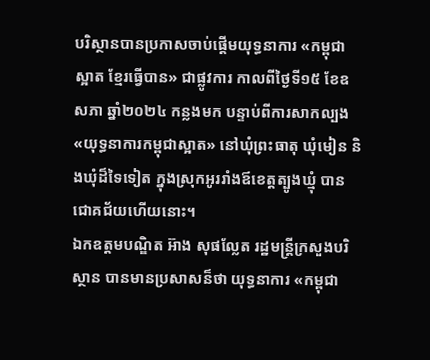បរិស្ថានបានប្រកាសចាប់ផ្តើមយុទ្ធនាការ «កម្ពុជាស្អាត ខ្មែរធ្វើបាន» ជាផ្លូវការ កាលពីថ្ងៃទី១៥ ខែឧសភា ឆ្នាំ២០២៤ កន្លងមក បន្ទាប់ពីការសាកល្បង«យុទ្ធនាការកម្ពុជាស្អាត» នៅឃុំព្រះធាតុ ឃុំមៀន និងឃុំដ៏ទៃទៀត ក្នុងស្រុកអូររាំងឪខេត្តត្បូងឃ្មុំ បានជោគជ័យហើយនោះ។
ឯកឧត្តមបណ្ឌិត អ៊ាង សុផល្លែត រដ្ឋមន្ត្រីក្រសួងបរិស្ថាន បានមានប្រសាសន៏ថា យុទ្ធនាការ «កម្ពុជា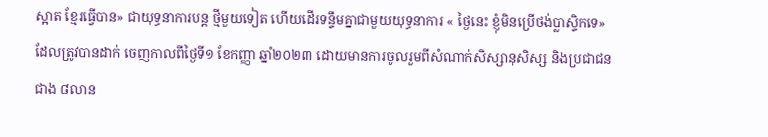ស្អាត ខ្មែរធ្វើបាន» ជាយុទ្ធនាការបន្ត ថ្មីមួយទៀត ហើយដើរទន្ទឹមគ្នាជាមួយយុទ្ធនាការ « ថ្ងៃនេះ ខ្ញុំមិនប្រើថង់ប្លាស្ទិកទេ» ដែលត្រូវបានដាក់ ចេញកាលពីថ្ងៃទី១ ខែកញ្ញា ឆ្នាំ២០២៣ ដោយមានការចូលរួមពីសំណាក់សិស្សានុសិស្ស និងប្រជាជនជាង ៨លាន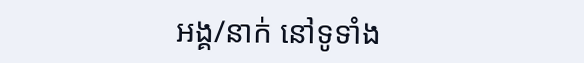អង្គ/នាក់ នៅទូទាំង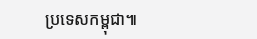ប្រទេសកម្ពុជា៕